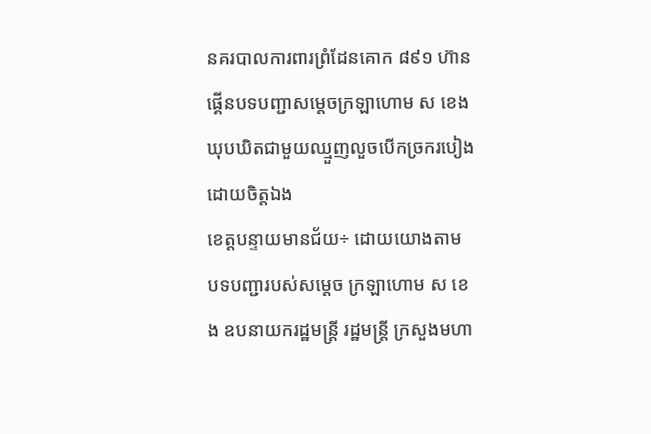នគរបាលការពារព្រំដែនគោក ៨៩១ ហ៊ានផ្គើនបទបញ្ជាសម្ដេចក្រឡាហោម ស ខេង ឃុបឃិតជាមួយឈ្មួញលួចបើកច្រករបៀងដោយចិត្តឯង
ខេត្តបន្ទាយមានជ័យ÷ ដោយយោងតាម បទបញ្ជារបស់សម្តេច ក្រឡាហោម ស ខេង ឧបនាយករដ្ឋមន្ត្រី រដ្ឋមន្ត្រី ក្រសួងមហា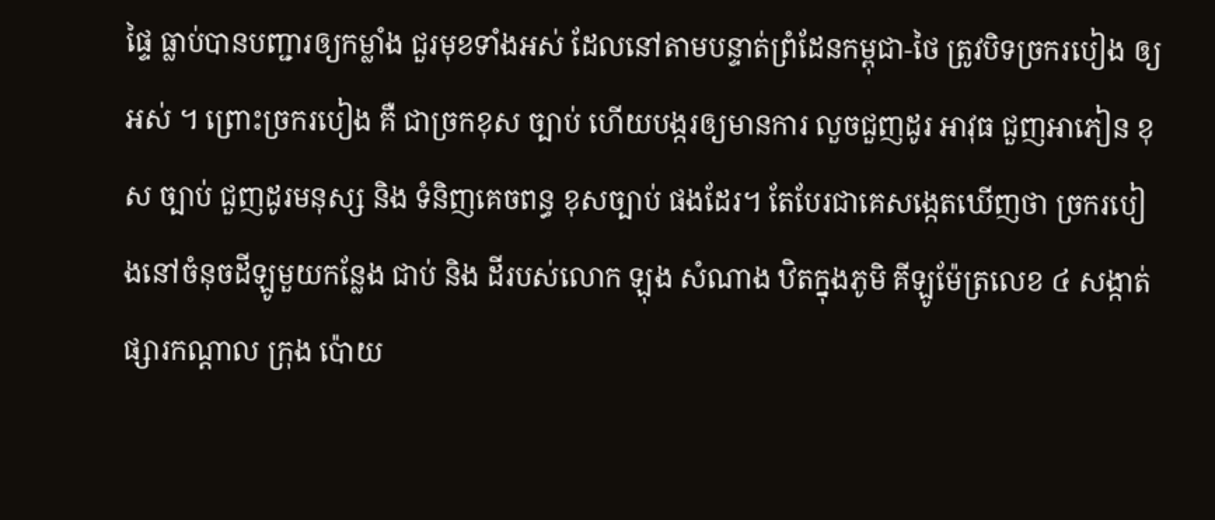ផ្ទៃ ធ្លាប់បានបញ្ជារឲ្យកម្លាំង ជួរមុខទាំងអស់ ដែលនៅតាមបន្ទាត់ព្រំដែនកម្ពុជា-ថៃ ត្រូវបិទច្រករបៀង ឲ្យអស់ ។ ព្រោះច្រករបៀង គឺ ជាច្រកខុស ច្បាប់ ហើយបង្ករឲ្យមានការ លួចជួញដូរ អាវុធ ជួញអាភៀន ខុស ច្បាប់ ជួញដូរមនុស្ស និង ទំនិញគេចពន្ធ ខុសច្បាប់ ផងដែរ។ តែបែរជាគេសង្កេតឃើញថា ច្រករបៀងនៅចំនុចដីឡូមួយកន្លែង ជាប់ និង ដីរបស់លោក ឡុង សំណាង ឋិតក្នុងភូមិ គីឡូម៉ែត្រលេខ ៤ សង្កាត់ ផ្សារកណ្តាល ក្រុង ប៉ោយ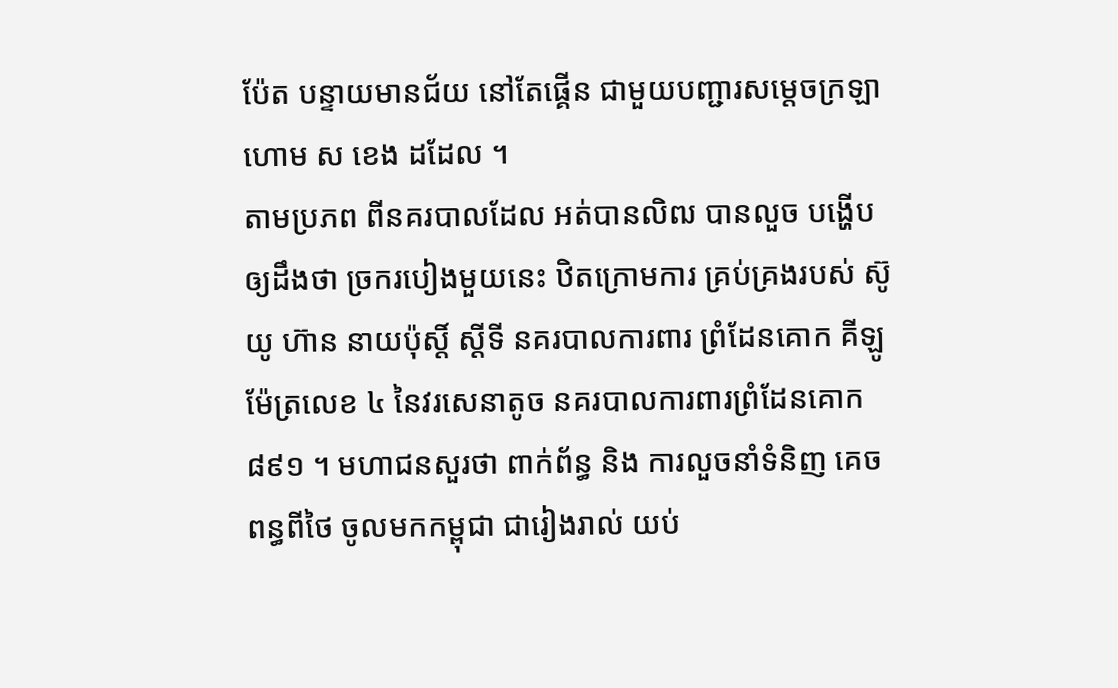ប៉ែត បន្ទាយមានជ័យ នៅតែផ្គើន ជាមួយបញ្ជារសម្តេចក្រឡាហោម ស ខេង ដដែល ។
តាមប្រភព ពីនគរបាលដែល អត់បានលិឍ បានលួច បង្ហើបឲ្យដឹងថា ច្រករបៀងមួយនេះ ឋិតក្រោមការ គ្រប់គ្រងរបស់ ស៊ូយូ ហ៊ាន នាយប៉ុស្តិ៍ ស្តីទី នគរបាលការពារ ព្រំដែនគោក គីឡូម៉ែត្រលេខ ៤ នៃវរសេនាតូច នគរបាលការពារព្រំដែនគោក ៨៩១ ។ មហាជនសួរថា ពាក់ព័ន្ធ និង ការលួចនាំទំនិញ គេចពន្ធពីថៃ ចូលមកកម្ពុជា ជារៀងរាល់ យប់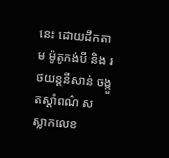នេះ ដោយដឹកតាម ម៉ូតូកង់បី និង រថយន្តនីសាន់ ចង្កួតស្តាំពណ៌ ស ស្លាកលេខ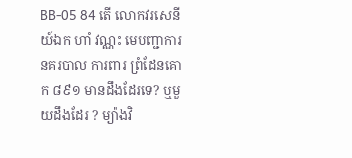BB-05 84 តើ លោកវរសេនីយ៍ឯក ហាំ វណ្ណះ មេបញ្ជាការ នគរបាល ការពារ ព្រំដែនគោក ៨៩១ មានដឹងដែរទេ? ឬមួយដឹងដែរ ? ម្យ៉ាងវិ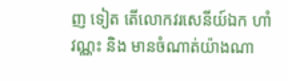ញ ទៀត តើលោកវរសេនីយ៍ឯក ហាំ វណ្ណះ និង មានចំណាត់យ៉ាងណា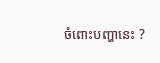ចំពោះបញ្ហានេះ ?